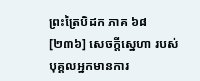ព្រះត្រៃបិដក ភាគ ៦៨
[២៣៦] សេចក្តីស្នេហា របស់បុគ្គលអ្នកមានការ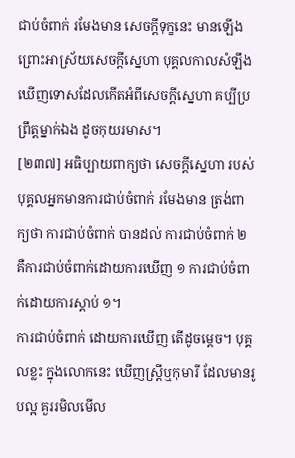ជាប់ចំពាក់ រមែងមាន សេចក្តីទុក្ខនេះ មានឡើង ព្រោះអាស្រ័យសេចក្តីស្នេហា បុគ្គលកាលសំឡឹងឃើញទោសដែលកើតអំពីសេចក្តីស្នេហា គប្បីប្រព្រឹត្តម្នាក់ឯង ដូចកុយរមាស។
[២៣៧] អធិប្បាយពាក្យថា សេចក្តីស្នេហា របស់បុគ្គលអ្នកមានការជាប់ចំពាក់ រមែងមាន ត្រង់ពាក្យថា ការជាប់ចំពាក់ បានដល់ ការជាប់ចំពាក់ ២ គឺការជាប់ចំពាក់ដោយការឃើញ ១ ការជាប់ចំពាក់ដោយការស្ដាប់ ១។
ការជាប់ចំពាក់ ដោយការឃើញ តើដូចម្ដេច។ បុគ្គលខ្លះ ក្នុងលោកនេះ ឃើញស្រី្ដឬកុមារី ដែលមានរូបល្អ គួររមិលមើល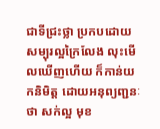ជាទីជ្រះថ្លា ប្រកបដោយសម្បុរល្អក្រៃលែង លុះមើលឃើញហើយ ក៏កាន់យកនិមិត្ត ដោយអនុព្យញ្ជនៈថា សក់ល្អ មុខ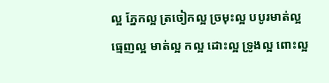ល្អ ភ្នែកល្អ ត្រចៀកល្អ ច្រមុះល្អ បបូរមាត់ល្អ ធ្មេញល្អ មាត់ល្អ កល្អ ដោះល្អ ទ្រូងល្អ ពោះល្អ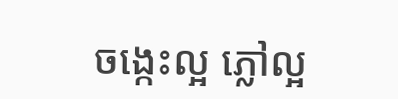ចង្កេះល្អ ភ្លៅល្អ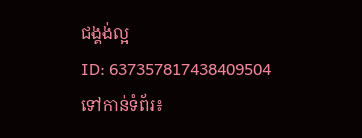ជង្គង់ល្អ
ID: 637357817438409504
ទៅកាន់ទំព័រ៖